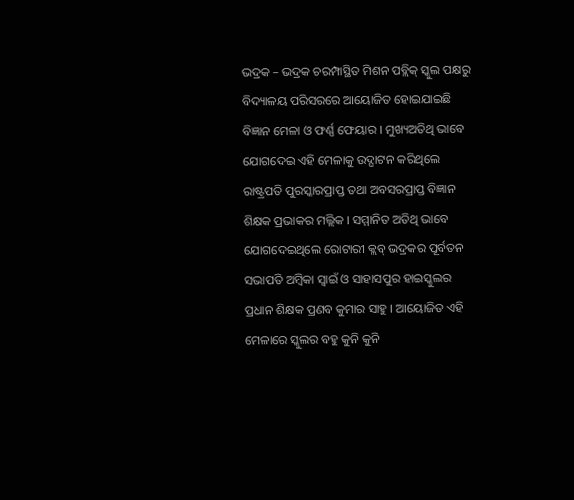ଭଦ୍ରକ – ଭଦ୍ରକ ଚରମ୍ପାସ୍ଥିତ ମିଶନ ପବ୍ଲିକ୍ ସ୍କୁଲ ପକ୍ଷରୁ ବିଦ୍ୟାଳୟ ପରିସରରେ ଆୟୋଜିତ ହୋଇଯାଇଛି ବିଜ୍ଞାନ ମେଳା ଓ ଫର୍ଣ୍ଣ ଫେୟାର । ମୁଖ୍ୟଅତିଥି ଭାବେ ଯୋଗଦେଇ ଏହି ମେଳାକୁ ଉଦ୍ଘାଟନ କରିଥିଲେ ରାଷ୍ଟ୍ରପତି ପୁରସ୍କାରପ୍ରାପ୍ତ ତଥା ଅବସରପ୍ରାପ୍ତ ବିଜ୍ଞାନ ଶିକ୍ଷକ ପ୍ରଭାକର ମଲ୍ଲିକ । ସମ୍ମାନିତ ଅତିଥି ଭାବେ ଯୋଗଦେଇଥିଲେ ରୋଟାରୀ କ୍ଲବ୍ ଭଦ୍ରକର ପୂର୍ବତନ ସଭାପତି ଅମ୍ବିକା ସ୍ୱାଇଁ ଓ ସାହାସପୁର ହାଇସ୍କୁଲର ପ୍ରଧାନ ଶିକ୍ଷକ ପ୍ରଣବ କୁମାର ସାହୁ । ଆୟୋଜିତ ଏହି ମେଳାରେ ସ୍କୁଲର ବହୁ କୁନି କୁନି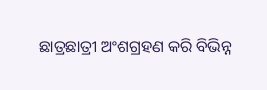ଛାତ୍ରଛାତ୍ରୀ ଅଂଶଗ୍ରହଣ କରି ବିଭିନ୍ନ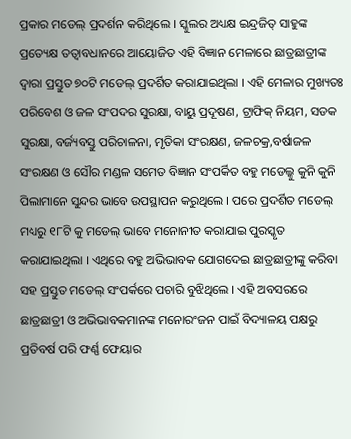ପ୍ରକାର ମଡେଲ୍ ପ୍ରଦର୍ଶନ କରିଥିଲେ । ସ୍କୁଲର ଅଧ୍ୟକ୍ଷ ଇନ୍ଦ୍ରଜିତ୍ ସାହୁଙ୍କ ପ୍ରତ୍ୟେକ୍ଷ ତତ୍ୱାବଧାନରେ ଆୟୋଜିତ ଏହି ବିଜ୍ଞାନ ମେଳାରେ ଛାତ୍ରଛାତ୍ରୀଙ୍କ ଦ୍ୱାରା ପ୍ରସ୍ତୁତ ୭୦ଟି ମଡେଲ୍ ପ୍ରଦର୍ଶିତ କରାଯାଇଥିଲା । ଏହି ମେଳାର ମୁଖ୍ୟତଃ ପରିବେଶ ଓ ଜଳ ସଂପଦର ସୁରକ୍ଷା, ବାୟୁ ପ୍ରଦୂଷଣ, ଟ୍ରାଫିକ୍ ନିୟମ, ସଡକ ସୁରକ୍ଷା, ବର୍ଜ୍ୟବସ୍ତୁ ପରିଚାଳନା, ମୃତିକା ସଂରକ୍ଷଣ, ଜଳଚକ୍ର,ବର୍ଷାଜଳ ସଂରକ୍ଷଣ ଓ ସୌର ମଣ୍ଡଳ ସମେତ ବିଜ୍ଞାନ ସଂପର୍କିତ ବହୁ ମଡେଲ୍କୁ କୁନି କୁନି ପିଲାମାନେ ସୁନ୍ଦର ଭାବେ ଉପସ୍ଥାପନ କରୁଥିଲେ । ପରେ ପ୍ରଦର୍ଶିତ ମଡେଲ୍ ମଧ୍ୟରୁ ୧୮ଟି କୁ ମଡେଲ୍ ଭାବେ ମନୋନୀତ କରାଯାଇ ପୁରସ୍କୃତ କରାଯାଇଥିଲା । ଏଥିରେ ବହୁ ଅଭିଭାବକ ଯୋଗଦେଇ ଛାତ୍ରଛାତ୍ରୀଙ୍କୁ କରିବା ସହ ପ୍ରସ୍ତୁତ ମଡେଲ୍ ସଂପର୍କରେ ପଚାରି ବୁଝିଥିଲେ । ଏହି ଅବସରରେ ଛାତ୍ରଛାତ୍ରୀ ଓ ଅଭିଭାବକମାନଙ୍କ ମନୋରଂଜନ ପାଇଁ ବିଦ୍ୟାଳୟ ପକ୍ଷରୁ ପ୍ରତିବର୍ଷ ପରି ଫର୍ଣ୍ଣ ଫେୟାର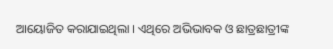ଆୟୋଜିତ କରାଯାଇଥିଲା । ଏଥିରେ ଅଭିଭାବକ ଓ ଛାତ୍ରଛାତ୍ରୀଙ୍କ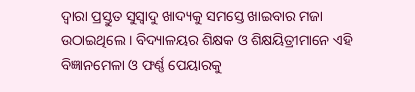ଦ୍ୱାରା ପ୍ରସ୍ତୁତ ସୁସ୍ୱାଦୁ ଖାଦ୍ୟକୁ ସମସ୍ତେ ଖାଇବାର ମଜା ଉଠାଇଥିଲେ । ବିଦ୍ୟାଳୟର ଶିକ୍ଷକ ଓ ଶିକ୍ଷୟିତ୍ରୀମାନେ ଏହି ବିଜ୍ଞାନମେଳା ଓ ଫର୍ଣ୍ଣ ପେୟାରକୁ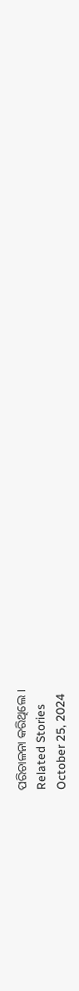ପରିଚାଳନା କରିଥିଲେ ।
Related Stories
October 25, 2024